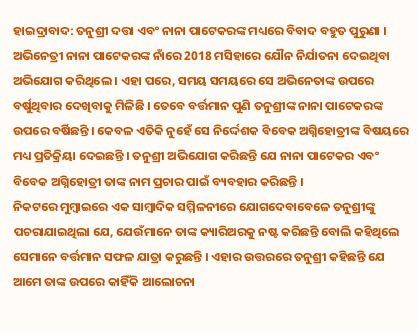ହାଇଦ୍ରାବାଦ: ତନୁଶ୍ରୀ ଦତ୍ତା ଏବଂ ନାନା ପାଟେକରଙ୍କ ମଧ୍ୟରେ ବିବାଦ ବହୁତ ପୁରୁଣା । ଅଭିନେତ୍ରୀ ନାନା ପାଟେକରଙ୍କ ନାଁରେ 2018 ମସିହାରେ ଯୌନ ନିର୍ଯାତନା ଦେଇଥିବା ଅଭିଯୋଗ କରିଥିଲେ । ଏହା ପରେ, ସମୟ ସମୟରେ ସେ ଅଭିନେତାଙ୍କ ଉପରେ ବର୍ଷୁଥିବାର ଦେଖିବାକୁ ମିଳିଛି । ତେବେ ବର୍ତ୍ତମାନ ପୁଣି ତନୁଶ୍ରୀଙ୍କ ନାନା ପାଟେକରଙ୍କ ଉପରେ ବର୍ଷିଛନ୍ତି । କେବଳ ଏତିକି ନୁହେଁ ସେ ନିର୍ଦ୍ଦେଶକ ବିବେକ ଅଗ୍ନିହୋତ୍ରୀଙ୍କ ବିଷୟରେ ମଧ୍ୟ ପ୍ରତିକ୍ରିୟା ଦେଇଛନ୍ତି । ତନୁଶ୍ରୀ ଅଭିଯୋଗ କରିଛନ୍ତି ଯେ ନାନା ପାଟେକର ଏବଂ ବିବେକ ଅଗ୍ନିହୋତ୍ରୀ ତାଙ୍କ ନାମ ପ୍ରଚାର ପାଇଁ ବ୍ୟବହାର କରିଛନ୍ତି ।
ନିକଟରେ ମୁମ୍ବାଇରେ ଏକ ସାମ୍ବାଦିକ ସମ୍ମିଳନୀରେ ଯୋଗଦେବାବେଳେ ତନୁଶ୍ରୀଙ୍କୁ ପଚରାଯାଇଥିଲା ଯେ, ଯେଉଁମାନେ ତାଙ୍କ କ୍ୟାରିଅରକୁ ନଷ୍ଟ କରିଛନ୍ତି ବୋଲି କହିଥିଲେ ସେମାନେ ବର୍ତ୍ତମାନ ସଫଳ ଯାତ୍ରା କରୁଛନ୍ତି । ଏହାର ଉତ୍ତରରେ ତନୁଶ୍ରୀ କହିଛନ୍ତି ଯେ ଆମେ ତାଙ୍କ ଉପରେ କାହିଁକି ଆଲୋଚନା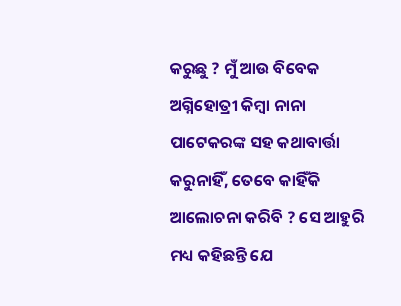କରୁଛୁ ? ମୁଁ ଆଉ ବିବେକ ଅଗ୍ନିହୋତ୍ରୀ କିମ୍ବା ନାନା ପାଟେକରଙ୍କ ସହ କଥାବାର୍ତ୍ତା କରୁନାହିଁ, ତେବେ କାହିଁକି ଆଲୋଚନା କରିବି ? ସେ ଆହୁରି ମଧ୍ୟ କହିଛନ୍ତି ଯେ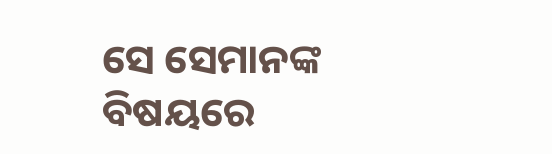ସେ ସେମାନଙ୍କ ବିଷୟରେ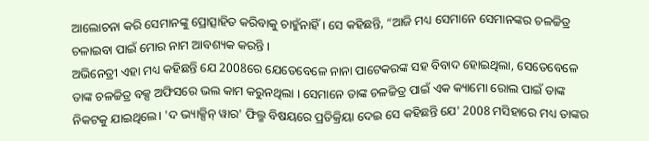ଆଲୋଚନା କରି ସେମାନଙ୍କୁ ପ୍ରୋତ୍ସାହିତ କରିବାକୁ ଚାହୁଁନାହିଁ । ସେ କହିଛନ୍ତି, “ଆଜି ମଧ୍ୟ ସେମାନେ ସେମାନଙ୍କର ଚଳଚ୍ଚିତ୍ର ଚଳାଇବା ପାଇଁ ମୋର ନାମ ଆବଶ୍ୟକ କରନ୍ତି ।
ଅଭିନେତ୍ରୀ ଏହା ମଧ୍ୟ କହିଛନ୍ତି ଯେ 2008ରେ ଯେତେବେଳେ ନାନା ପାଟେକରଙ୍କ ସହ ବିବାଦ ହୋଇଥିଲା, ସେତେବେଳେ ତାଙ୍କ ଚଳଚ୍ଚିତ୍ର ବକ୍ସ ଅଫିସରେ ଭଲ କାମ କରୁନଥିଲା । ସେମାନେ ତାଙ୍କ ଚଳଚ୍ଚିତ୍ର ପାଇଁ ଏକ କ୍ୟାମୋ ରୋଲ ପାଇଁ ତାଙ୍କ ନିକଟକୁ ଯାଇଥିଲେ। 'ଦ ଭ୍ୟାକ୍ସିନ୍ ୱାର' ଫିଲ୍ମ ବିଷୟରେ ପ୍ରତିକ୍ରିୟା ଦେଇ ସେ କହିଛନ୍ତି ଯେ' 2008 ମସିହାରେ ମଧ୍ୟ ତାଙ୍କର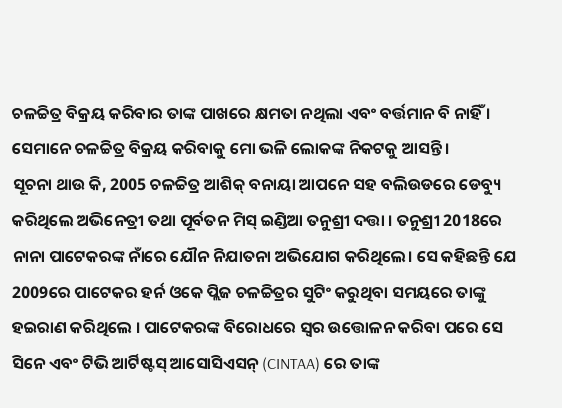ଚଳଚ୍ଚିତ୍ର ବିକ୍ରୟ କରିବାର ତାଙ୍କ ପାଖରେ କ୍ଷମତା ନଥିଲା ଏବଂ ବର୍ତ୍ତମାନ ବି ନାହିଁ । ସେମାନେ ଚଳଚ୍ଚିତ୍ର ବିକ୍ରୟ କରିବାକୁ ମୋ ଭଳି ଲୋକଙ୍କ ନିକଟକୁ ଆସନ୍ତି ।
ସୂଚନା ଥାଉ କି, 2005 ଚଳଚ୍ଚିତ୍ର ଆଶିକ୍ ବନାୟା ଆପନେ ସହ ବଲିଉଡରେ ଡେବ୍ୟୁ କରିଥିଲେ ଅଭିନେତ୍ରୀ ତଥା ପୂର୍ବତନ ମିସ୍ ଇଣ୍ଡିଆ ତନୁଶ୍ରୀ ଦତ୍ତା । ତନୁଶ୍ରୀ 2018ରେ ନାନା ପାଟେକରଙ୍କ ନାଁରେ ଯୌନ ନିଯାତନା ଅଭିଯୋଗ କରିଥିଲେ। ସେ କହିଛନ୍ତି ଯେ 2009ରେ ପାଟେକର ହର୍ନ ଓକେ ପ୍ଲିଜ ଚଳଚ୍ଚିତ୍ରର ସୁଟିଂ କରୁଥିବା ସମୟରେ ତାଙ୍କୁ ହଇରାଣ କରିଥିଲେ । ପାଟେକରଙ୍କ ବିରୋଧରେ ସ୍ୱର ଉତ୍ତୋଳନ କରିବା ପରେ ସେ ସିନେ ଏବଂ ଟିଭି ଆର୍ଟିଷ୍ଟସ୍ ଆସୋସିଏସନ୍ (CINTAA) ରେ ତାଙ୍କ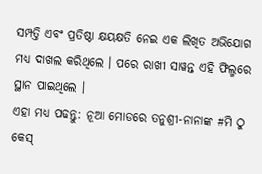ସମ୍ପତ୍ତି ଏବଂ ପ୍ରତିଷ୍ଠା କ୍ଷୟକ୍ଷତି ନେଇ ଏକ ଲିଖିତ ଅଭିଯୋଗ ମଧ୍ୟ ଦାଖଲ କରିଥିଲେ । ପରେ ରାଖୀ ସାୱନ୍ତ ଏହି ଫିଲ୍ମରେ ସ୍ଥାନ ପାଇଥିଲେ ।
ଏହା ମଧ୍ୟ ପଢନ୍ତୁ: ନୂଆ ମୋଡରେ ତନୁଶ୍ରୀ-ନାନାଙ୍କ #ମି ଠୁ କେସ୍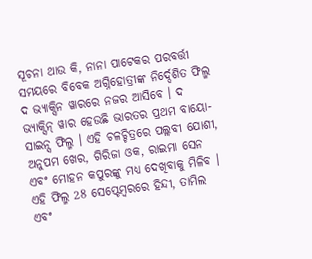ସୂଚନା ଥାଉ କି, ନାନା ପାଟେକର ପରବର୍ତ୍ତୀ ସମୟରେ ବିବେକ ଅଗ୍ନିହୋତ୍ରୀଙ୍କ ନିର୍ଦ୍ଦେଶିତ ଫିଲ୍ମ ଦ ଭ୍ୟାକ୍ସିନ ୱାରରେ ନଜର ଆସିବେ । ଦ ଭ୍ୟାକ୍ସିନ୍ ୱାର ହେଉଛି ଭାରତର ପ୍ରଥମ ବାୟୋ-ସାଇନ୍ସ ଫିଲ୍ମ । ଏହି ଚଳଚ୍ଚିତ୍ରରେ ପଲ୍ଲବୀ ଯୋଶୀ, ଅନୁପମ ଖେର, ଗିରିଜା ଓକ, ରାଇମା ସେନ ଏବଂ ମୋହନ କପୁରଙ୍କୁ ମଧ୍ୟ ଦେଖିବାକୁ ମିଳିବ । ଏହି ଫିଲ୍ମ 28 ସେପ୍ଟେମ୍ବରରେ ହିନ୍ଦୀ, ତାମିଲ ଏବଂ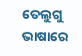ତେଲୁଗୁ ଭାଷାରେ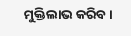ମୁକ୍ତିଲାଭ କରିବ ।